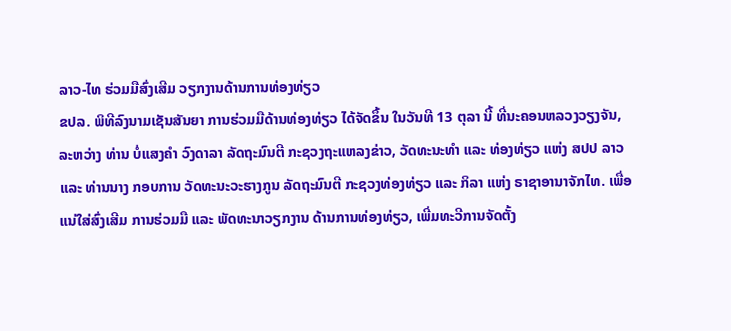ລາວ-ໄທ ຮ່ວມມືສົ່ງເສີມ ວຽກງານດ້ານການທ່ອງທ່ຽວ
ຂປລ. ພິທີລົງນາມເຊັນສັນຍາ ການຮ່ວມມືດ້ານທ່ອງທ່ຽວ ໄດ້ຈັດຂຶ້ນ ໃນວັນທີ 13 ຕຸລາ ນີ້ ທີ່ນະຄອນຫລວງວຽງຈັນ, ລະຫວ່າງ ທ່ານ ບໍ່ແສງຄຳ ວົງດາລາ ລັດຖະມົນຕີ ກະຊວງຖະແຫລງຂ່າວ, ວັດທະນະທຳ ແລະ ທ່ອງທ່ຽວ ແຫ່ງ ສປປ ລາວ ແລະ ທ່ານນາງ ກອບການ ວັດທະນະວະຮາງກູນ ລັດຖະມົນຕີ ກະຊວງທ່ອງທ່ຽວ ແລະ ກິລາ ແຫ່ງ ຣາຊາອານາຈັກໄທ. ເພື່ອແນ່ໃສ່ສົ່ງເສີມ ການຮ່ວມມື ແລະ ພັດທະນາວຽກງານ ດ້ານການທ່ອງທ່ຽວ, ເພີ່ມທະວີການຈັດຕັ້ງ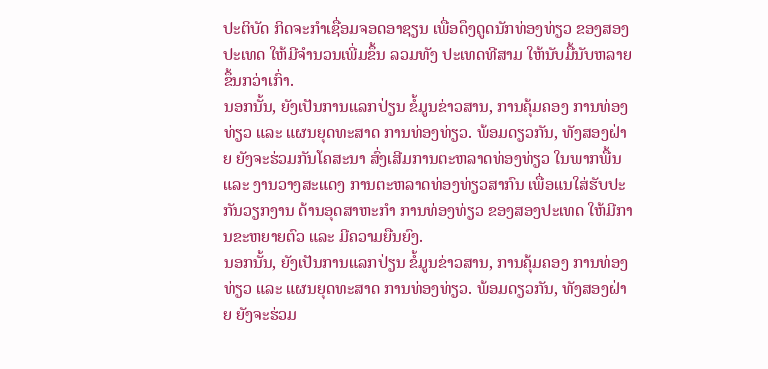ປະຕິບັດ ກິດຈະກຳເຊື່ອມຈອດອາຊຽນ ເພື່ອດຶງດູດນັກທ່ອງທ່ຽວ ຂອງສອງປະເທດ ໃຫ້ມີຈຳນວນເພີ່ມຂຶ້ນ ລວມທັງ ປະເທດທີສາມ ໃຫ້ນັບມື້ນັບຫລາຍຂຶ້ນກວ່າເກົ່າ.
ນອກນັ້ນ, ຍັງເປັນການແລກປ່ຽນ ຂໍ້ມູນຂ່າວສານ, ການຄຸ້ມຄອງ ການທ່ອງທ່ຽວ ແລະ ແຜນຍຸດທະສາດ ການທ່ອງທ່ຽວ. ພ້ອມດຽວກັນ, ທັງສອງຝ່າຍ ຍັງຈະຮ່ວມກັນໂຄສະນາ ສົ່ງເສີມການຕະຫລາດທ່ອງທ່ຽວ ໃນພາກພື້ນ ແລະ ງານວາງສະແດງ ການຕະຫລາດທ່ອງທ່ຽວສາກົນ ເພື່ອແນໃສ່ຮັບປະກັນວຽກງານ ດ້ານອຸດສາຫະກຳ ການທ່ອງທ່ຽວ ຂອງສອງປະເທດ ໃຫ້ມີການຂະຫຍາຍຕົວ ແລະ ມີຄວາມຍືນຍົງ.
ນອກນັ້ນ, ຍັງເປັນການແລກປ່ຽນ ຂໍ້ມູນຂ່າວສານ, ການຄຸ້ມຄອງ ການທ່ອງທ່ຽວ ແລະ ແຜນຍຸດທະສາດ ການທ່ອງທ່ຽວ. ພ້ອມດຽວກັນ, ທັງສອງຝ່າຍ ຍັງຈະຮ່ວມ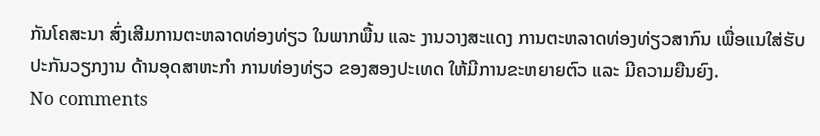ກັນໂຄສະນາ ສົ່ງເສີມການຕະຫລາດທ່ອງທ່ຽວ ໃນພາກພື້ນ ແລະ ງານວາງສະແດງ ການຕະຫລາດທ່ອງທ່ຽວສາກົນ ເພື່ອແນໃສ່ຮັບປະກັນວຽກງານ ດ້ານອຸດສາຫະກຳ ການທ່ອງທ່ຽວ ຂອງສອງປະເທດ ໃຫ້ມີການຂະຫຍາຍຕົວ ແລະ ມີຄວາມຍືນຍົງ.
No comments